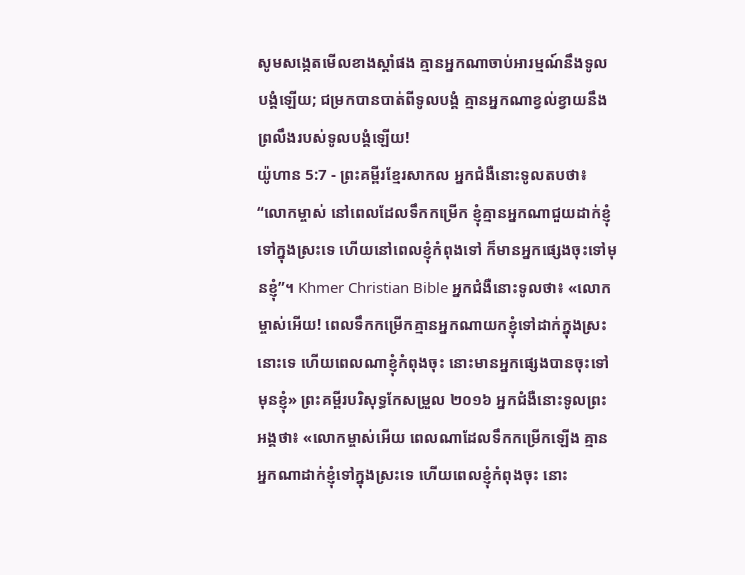សូមសង្កេតមើលខាងស្ដាំផង គ្មានអ្នកណាចាប់អារម្មណ៍នឹងទូលបង្គំឡើយ; ជម្រកបានបាត់ពីទូលបង្គំ គ្មានអ្នកណាខ្វល់ខ្វាយនឹងព្រលឹងរបស់ទូលបង្គំឡើយ!
យ៉ូហាន 5:7 - ព្រះគម្ពីរខ្មែរសាកល អ្នកជំងឺនោះទូលតបថា៖ “លោកម្ចាស់ នៅពេលដែលទឹកកម្រើក ខ្ញុំគ្មានអ្នកណាជួយដាក់ខ្ញុំទៅក្នុងស្រះទេ ហើយនៅពេលខ្ញុំកំពុងទៅ ក៏មានអ្នកផ្សេងចុះទៅមុនខ្ញុំ”។ Khmer Christian Bible អ្នកជំងឺនោះទូលថា៖ «លោកម្ចាស់អើយ! ពេលទឹកកម្រើកគ្មានអ្នកណាយកខ្ញុំទៅដាក់ក្នុងស្រះនោះទេ ហើយពេលណាខ្ញុំកំពុងចុះ នោះមានអ្នកផ្សេងបានចុះទៅមុនខ្ញុំ» ព្រះគម្ពីរបរិសុទ្ធកែសម្រួល ២០១៦ អ្នកជំងឺនោះទូលព្រះអង្គថា៖ «លោកម្ចាស់អើយ ពេលណាដែលទឹកកម្រើកឡើង គ្មានអ្នកណាដាក់ខ្ញុំទៅក្នុងស្រះទេ ហើយពេលខ្ញុំកំពុងចុះ នោះ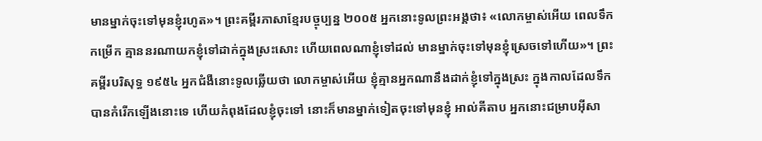មានម្នាក់ចុះទៅមុនខ្ញុំរហូត»។ ព្រះគម្ពីរភាសាខ្មែរបច្ចុប្បន្ន ២០០៥ អ្នកនោះទូលព្រះអង្គថា៖ «លោកម្ចាស់អើយ ពេលទឹកកម្រើក គ្មាននរណាយកខ្ញុំទៅដាក់ក្នុងស្រះសោះ ហើយពេលណាខ្ញុំទៅដល់ មានម្នាក់ចុះទៅមុនខ្ញុំស្រេចទៅហើយ»។ ព្រះគម្ពីរបរិសុទ្ធ ១៩៥៤ អ្នកជំងឺនោះទូលឆ្លើយថា លោកម្ចាស់អើយ ខ្ញុំគ្មានអ្នកណានឹងដាក់ខ្ញុំទៅក្នុងស្រះ ក្នុងកាលដែលទឹកបានកំរើកឡើងនោះទេ ហើយកំពុងដែលខ្ញុំចុះទៅ នោះក៏មានម្នាក់ទៀតចុះទៅមុនខ្ញុំ អាល់គីតាប អ្នកនោះជម្រាបអ៊ីសា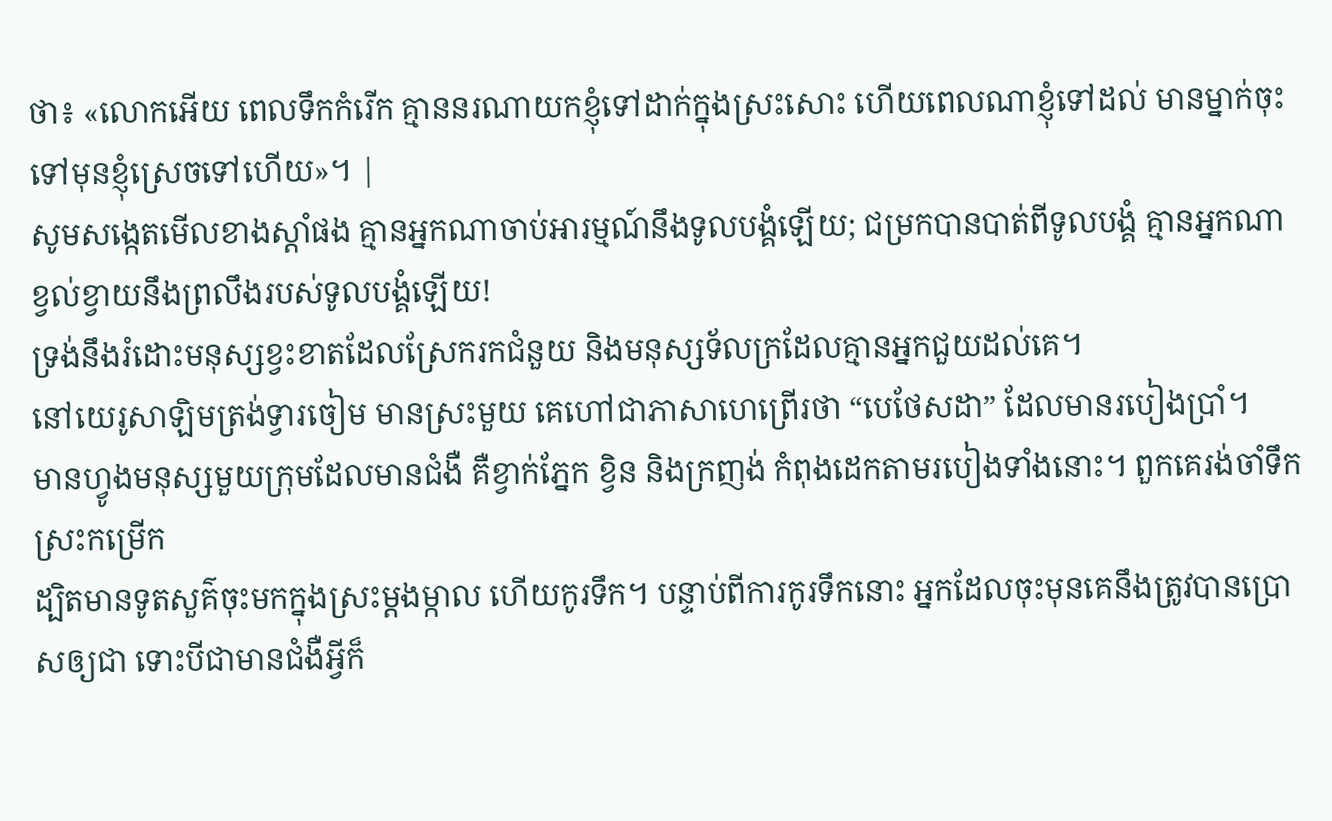ថា៖ «លោកអើយ ពេលទឹកកំរើក គ្មាននរណាយកខ្ញុំទៅដាក់ក្នុងស្រះសោះ ហើយពេលណាខ្ញុំទៅដល់ មានម្នាក់ចុះទៅមុនខ្ញុំស្រេចទៅហើយ»។ |
សូមសង្កេតមើលខាងស្ដាំផង គ្មានអ្នកណាចាប់អារម្មណ៍នឹងទូលបង្គំឡើយ; ជម្រកបានបាត់ពីទូលបង្គំ គ្មានអ្នកណាខ្វល់ខ្វាយនឹងព្រលឹងរបស់ទូលបង្គំឡើយ!
ទ្រង់នឹងរំដោះមនុស្សខ្វះខាតដែលស្រែករកជំនួយ និងមនុស្សទ័លក្រដែលគ្មានអ្នកជួយដល់គេ។
នៅយេរូសាឡិមត្រង់ទ្វារចៀម មានស្រះមួយ គេហៅជាភាសាហេព្រើរថា “បេថែសដា” ដែលមានរបៀងប្រាំ។
មានហ្វូងមនុស្សមួយក្រុមដែលមានជំងឺ គឺខ្វាក់ភ្នែក ខ្វិន និងក្រញង់ កំពុងដេកតាមរបៀងទាំងនោះ។ ពួកគេរង់ចាំទឹកស្រះកម្រើក
ដ្បិតមានទូតសួគ៌ចុះមកក្នុងស្រះម្ដងម្កាល ហើយកូរទឹក។ បន្ទាប់ពីការកូរទឹកនោះ អ្នកដែលចុះមុនគេនឹងត្រូវបានប្រោសឲ្យជា ទោះបីជាមានជំងឺអ្វីក៏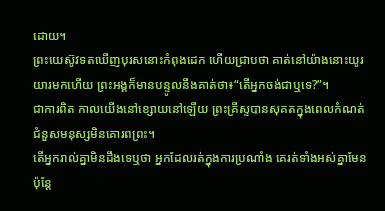ដោយ។
ព្រះយេស៊ូវទតឃើញបុរសនោះកំពុងដេក ហើយជ្រាបថា គាត់នៅយ៉ាងនោះយូរយារមកហើយ ព្រះអង្គក៏មានបន្ទូលនឹងគាត់ថា៖“តើអ្នកចង់ជាឬទេ?”។
ជាការពិត កាលយើងនៅខ្សោយនៅឡើយ ព្រះគ្រីស្ទបានសុគតក្នុងពេលកំណត់ ជំនួសមនុស្សមិនគោរពព្រះ។
តើអ្នករាល់គ្នាមិនដឹងទេឬថា អ្នកដែលរត់ក្នុងការប្រណាំង គេរត់ទាំងអស់គ្នាមែន ប៉ុន្តែ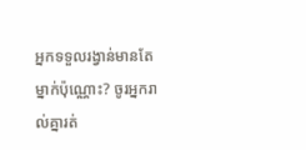អ្នកទទួលរង្វាន់មានតែម្នាក់ប៉ុណ្ណោះ? ចូរអ្នករាល់គ្នារត់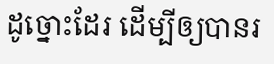ដូច្នោះដែរ ដើម្បីឲ្យបានរ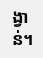ង្វាន់។